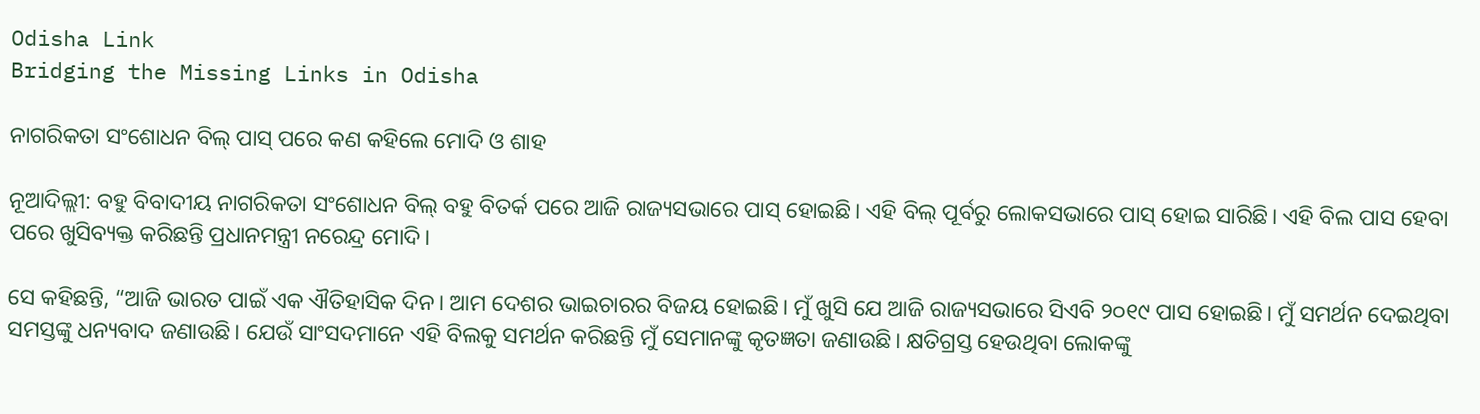Odisha Link
Bridging the Missing Links in Odisha

ନାଗରିକତା ସଂଶୋଧନ ବିଲ୍‌ ପାସ୍‌ ପରେ କଣ କହିଲେ ମୋଦି ଓ ଶାହ

ନୂଆଦିଲ୍ଲୀ: ବହୁ ବିବାଦୀୟ ନାଗରିକତା ସଂଶୋଧନ ବିଲ୍‌ ବହୁ ବିତର୍କ ପରେ ଆଜି ରାଜ୍ୟସଭାରେ ପାସ୍‌ ହୋଇଛି। ଏହି ବିଲ୍‌ ପୂର୍ବରୁ ଲୋକସଭାରେ ପାସ୍‌ ହୋଇ ସାରିଛି। ଏହି ବିଲ ପାସ ହେବା ପରେ ଖୁସିବ୍ୟକ୍ତ କରିଛନ୍ତି ପ୍ରଧାନମନ୍ତ୍ରୀ ନରେନ୍ଦ୍ର ମୋଦି।

ସେ କହିଛନ୍ତି, “ଆଜି ଭାରତ ପାଇଁ ଏକ ଐତିହାସିକ ଦିନ। ଆମ ଦେଶର ଭାଇଚାରର ବିଜୟ ହୋଇଛି। ମୁଁ ଖୁସି ଯେ ଆଜି ରାଜ୍ୟସଭାରେ ସିଏବି ୨୦୧୯ ପାସ ହୋଇଛି। ମୁଁ ସମର୍ଥନ ଦେଇଥିବା ସମସ୍ତଙ୍କୁ ଧନ୍ୟବାଦ ଜଣାଉଛି। ଯେଉଁ ସାଂସଦମାନେ ଏହି ବିଲକୁ ସମର୍ଥନ କରିଛନ୍ତି ମୁଁ ସେମାନଙ୍କୁ କୃତଜ୍ଞତା ଜଣାଉଛି। କ୍ଷତିଗ୍ରସ୍ତ ହେଉଥିବା ଲୋକଙ୍କୁ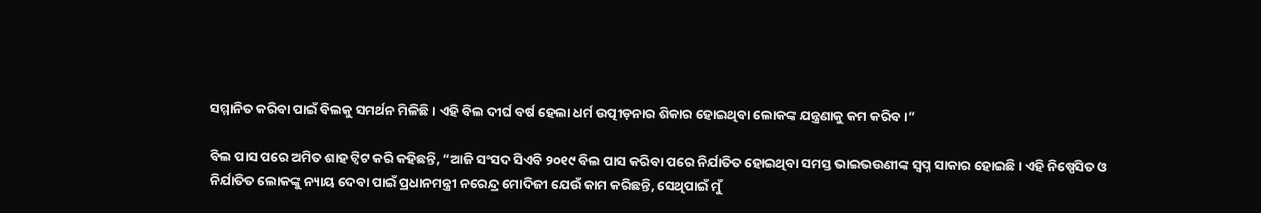ସମ୍ମାନିତ କରିବା ପାଇଁ ବିଲକୁ ସମର୍ଥନ ମିଳିଛି। ଏହି ବିଲ ଦୀର୍ଘ ବର୍ଷ ହେଲା ଧର୍ମ ଉତ୍ପୀଡ଼ନାର ଶିକାର ହୋଇଥିବା ଲୋକଙ୍କ ଯନ୍ତ୍ରଣାକୁ କମ କରିବ।”

ବିଲ ପାସ ପରେ ଅମିତ ଶାହ ଟ୍ୱିଟ କରି କହିଛନ୍ତି, “ଆଜି ସଂସଦ ସିଏବି ୨୦୧୯ ବିଲ ପାସ କରିବା ପରେ ନିର୍ଯାତିତ ହୋଇଥିବା ସମସ୍ତ ଭାଇଭଉଣୀଙ୍କ ସ୍ୱପ୍ନ ସାକାର ହୋଇଛି। ଏହି ନିଷ୍ପେସିତ ଓ ନିର୍ଯାତିତ ଲୋକଙ୍କୁ ନ୍ୟାୟ ଦେବା ପାଇଁ ପ୍ରଧାନମନ୍ତ୍ରୀ ନରେନ୍ଦ୍ର ମୋଦିଜୀ ଯେଉଁ କାମ କରିଛନ୍ତି, ସେଥିପାଇଁ ମୁଁ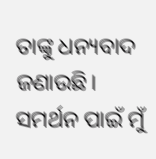ତାଙ୍କୁ ଧନ୍ୟବାଦ ଜଣାଉଛି। ସମର୍ଥନ ପାଇଁ ମୁଁ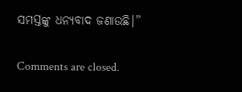ସମସ୍ତଙ୍କୁ ଧନ୍ୟବାଦ ଜଣାଉଛି।”

Comments are closed.